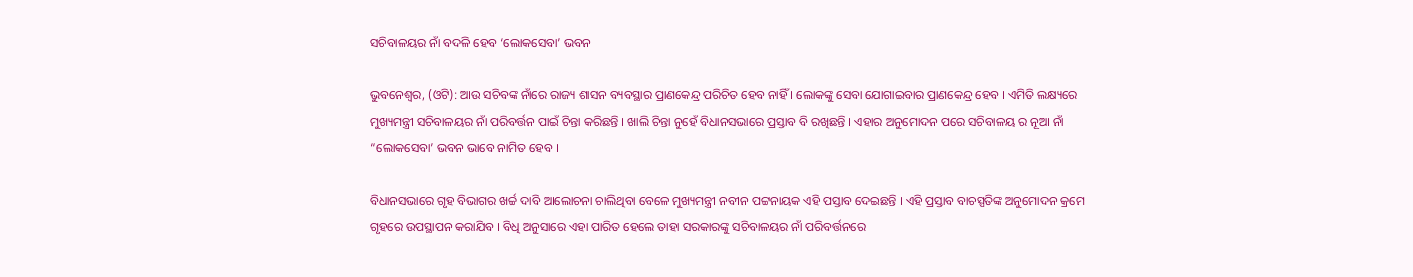ସଚିବାଳୟର ନାଁ ବଦଳି ହେବ ‘ଲୋକସେବା’ ଭବନ

ଭୁବନେଶ୍ୱର, (ଓଟି): ଆଉ ସଚିବଙ୍କ ନାଁରେ ରାଜ୍ୟ ଶାସନ ବ୍ୟବସ୍ଥାର ପ୍ରାଣକେନ୍ଦ୍ର ପରିଚିତ ହେବ ନାହିଁ । ଲୋକଙ୍କୁ ସେବା ଯୋଗାଇବାର ପ୍ରାଣକେନ୍ଦ୍ର ହେବ । ଏମିତି ଲକ୍ଷ୍ୟରେ ମୁଖ୍ୟମନ୍ତ୍ରୀ ସଚିବାଳୟର ନାଁ ପରିବର୍ତ୍ତନ ପାଇଁ ଚିନ୍ତା କରିଛନ୍ତି । ଖାଲି ଚିନ୍ତା ନୁହେଁ ବିଧାନସଭାରେ ପ୍ରସ୍ତାବ ବି ରଖିଛନ୍ତି । ଏହାର ଅନୁମୋଦନ ପରେ ସଚିବାଳୟ ର ନୂଆ ନାଁ “ଲୋକସେବା’ ଭବନ ଭାବେ ନାମିତ ହେବ ।

ବିଧାନସଭାରେ ଗୃହ ବିଭାଗର ଖର୍ଚ୍ଚ ଦାବି ଆଲୋଚନା ଚାଲିଥିବା ବେଳେ ମୁଖ୍ୟମନ୍ତ୍ରୀ ନବୀନ ପଟ୍ଟନାୟକ ଏହି ପସ୍ତାବ ଦେଇଛନ୍ତି । ଏହି ପ୍ରସ୍ତାବ ବାଚସ୍ପତିଙ୍କ ଅନୁମୋଦନ କ୍ରମେ ଗୃହରେ ଉପସ୍ଥାପନ କରାଯିବ । ବିଧି ଅନୁସାରେ ଏହା ପାରିତ ହେଲେ ତାହା ସରକାରଙ୍କୁ ସଚିବାଳୟର ନାଁ ପରିବର୍ତ୍ତନରେ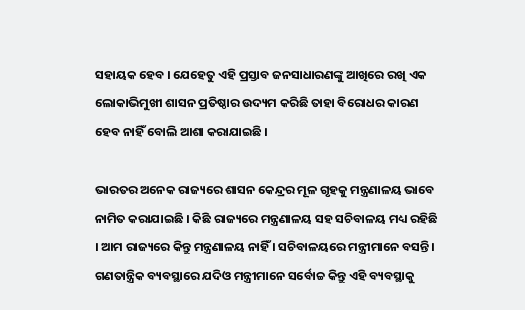ସହାୟକ ହେବ । ଯେହେତୁ ଏହି ପ୍ରସ୍ତାବ ଜନସାଧାରଣଙ୍କୁ ଆଖିରେ ରଖି ଏକ ଲୋକାଭିମୁଖୀ ଶାସନ ପ୍ରତିଷ୍ଠାର ଉଦ୍ୟମ କରିଛି ତାହା ବିରୋଧର କାରଣ ହେବ ନାହିଁ ବୋଲି ଆଶା କରାଯାଇଛି ।

ଭାରତର ଅନେକ ରାଜ୍ୟରେ ଶାସନ କେନ୍ଦ୍ରର ମୂଳ ଗୃହକୁ ମନ୍ତ୍ରଣାଳୟ ଭାବେ ନାମିତ କରାଯାଇଛି । କିଛି ରାଜ୍ୟରେ ମନ୍ତ୍ରଣାଳୟ ସହ ସଚିବାଳୟ ମଧ୍ୟ ରହିଛି । ଆମ ରାଜ୍ୟରେ କିନ୍ତୁ ମନ୍ତ୍ରଣାଳୟ ନାହିଁ । ସଚିବାଳୟରେ ମନ୍ତ୍ରୀମାନେ ବସନ୍ତି। ଗଣତାନ୍ତ୍ରିକ ବ୍ୟବସ୍ଥାରେ ଯଦିଓ ମନ୍ତ୍ରୀମାନେ ସର୍ବୋଚ୍ଚ କିନ୍ତୁ ଏହି ବ୍ୟବସ୍ଥାକୁ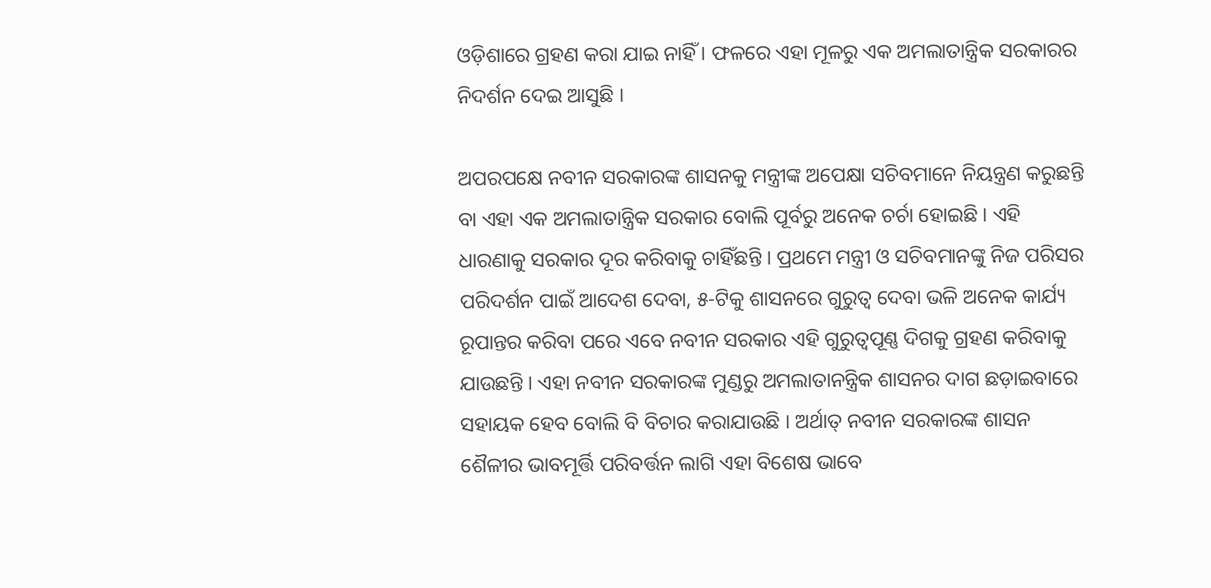ଓଡ଼ିଶାରେ ଗ୍ରହଣ କରା ଯାଇ ନାହିଁ । ଫଳରେ ଏହା ମୂଳରୁ ଏକ ଅମଲାତାନ୍ତ୍ରିକ ସରକାରର ନିଦର୍ଶନ ଦେଇ ଆସୁଛି ।

ଅପରପକ୍ଷେ ନବୀନ ସରକାରଙ୍କ ଶାସନକୁ ମନ୍ତ୍ରୀଙ୍କ ଅପେକ୍ଷା ସଚିବମାନେ ନିୟନ୍ତ୍ରଣ କରୁଛନ୍ତି ବା ଏହା ଏକ ଅମଲାତାନ୍ତ୍ରିକ ସରକାର ବୋଲି ପୂର୍ବରୁ ଅନେକ ଚର୍ଚା ହୋଇଛି । ଏହି ଧାରଣାକୁ ସରକାର ଦୂର କରିବାକୁ ଚାହିଁଛନ୍ତି । ପ୍ରଥମେ ମନ୍ତ୍ରୀ ଓ ସଚିବମାନଙ୍କୁ ନିଜ ପରିସର ପରିଦର୍ଶନ ପାଇଁ ଆଦେଶ ଦେବା, ୫-ଟିକୁ ଶାସନରେ ଗୁରୁତ୍ୱ ଦେବା ଭଳି ଅନେକ କାର୍ଯ୍ୟ ରୂପାନ୍ତର କରିବା ପରେ ଏବେ ନବୀନ ସରକାର ଏହି ଗୁରୁତ୍ୱପୂଣ୍ଣ ଦିଗକୁ ଗ୍ରହଣ କରିବାକୁ ଯାଉଛନ୍ତି । ଏହା ନବୀନ ସରକାରଙ୍କ ମୁଣ୍ଡରୁ ଅମଲାତାନନ୍ତ୍ରିକ ଶାସନର ଦାଗ ଛଡ଼ାଇବାରେ ସହାୟକ ହେବ ବୋଲି ବି ବିଚାର କରାଯାଉଛି । ଅର୍ଥାତ୍‍ ନବୀନ ସରକାରଙ୍କ ଶାସନ ଶୈଳୀର ଭାବମୂର୍ତ୍ତି ପରିବର୍ତ୍ତନ ଲାଗି ଏହା ବିଶେଷ ଭାବେ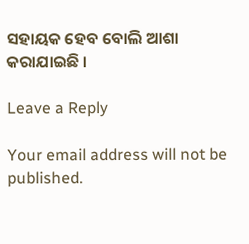ସହାୟକ ହେବ ବୋଲି ଆଶା କରାଯାଇଛି ।

Leave a Reply

Your email address will not be published.